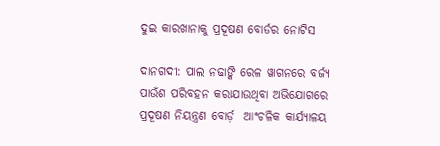ଦୁଇ କାରଖାନାକୁ ପ୍ରଦୂଷଣ ବୋର୍ଡର ନୋଟିସ

ଦାନଗଦୀ: ପାଲ ନଢାଙ୍କି ରେଳ ୱାଗନରେ ବର୍ଜ୍ୟ ପାଉଁଶ ପରିବହନ କରାଯାଉଥିବା ଅଭିଯୋଗରେ ପ୍ରଦୂଷଣ ନିୟନ୍ତ୍ରଣ ବୋର୍ଡ଼  ଆଂଚଳିକ କାର୍ଯ୍ୟାଳୟ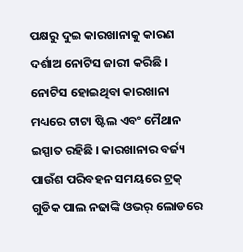ପକ୍ଷରୁ ଦୁଇ କାରଖାନାକୁ କାରଣ ଦର୍ଶାଅ ନୋଟିସ ଜାରୀ କରିଛି । ନୋଟିସ ହୋଇଥିବା କାରଖାନା ମଧ୍ୟରେ ଟାଟା ଷ୍ଟିଲ ଏବଂ ମୈଥାନ ଇସ୍ପାତ ରହିଛି । କାରଖାନାର ବର୍ଜ୍ୟ ପାଉଁଶ ପରିବହନ ସମୟରେ ଟ୍ରକ୍ ଗୁଡିକ ପାଲ ନଢାଙ୍କି ଓଭର୍ ଲୋଡରେ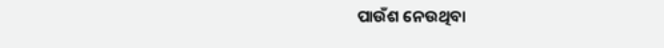ପାଉଁଶ ନେଉଥିବା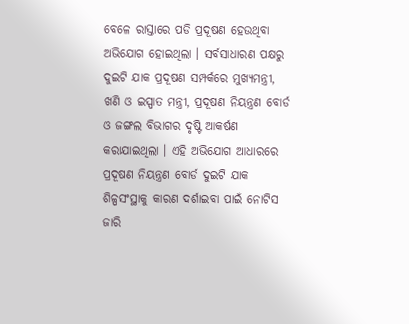ବେଳେ ରାସ୍ତାରେ ପଡି ପ୍ରଦୂଷଣ ହେଉଥିବା ଅଭିଯୋଗ ହୋଇଥିଲା । ସର୍ବସାଧାରଣ ପକ୍ଷରୁ ଦୁଇଟି ଯାକ ପ୍ରଦୂଷଣ ସମ୍ପର୍କରେ ମୁଖ୍ୟମନ୍ତ୍ରୀ, ଖଣି ଓ ଇସ୍ପାତ ମନ୍ତ୍ରୀ, ପ୍ରଦୂଷଣ ନିୟନ୍ତ୍ରଣ ବୋର୍ଡ ଓ ଜଙ୍ଗଲ ବିଭାଗର ଦୃଷ୍ଟି ଆକର୍ଷଣ କରାଯାଇଥିଲା । ଏହି ଅଭିଯୋଗ ଆଧାରରେ ପ୍ରଦୂଷଣ ନିୟନ୍ତ୍ରଣ ବୋର୍ଡ ଦୁଇଟି ଯାକ ଶିଳ୍ପସଂସ୍ଥାକୁ କାରଣ ଦର୍ଶାଇବା ପାଇଁ ନୋଟିସ ଜାରି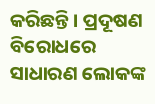କରିଛନ୍ତି । ପ୍ରଦୂଷଣ ବିରୋଧରେ ସାଧାରଣ ଲୋକଙ୍କ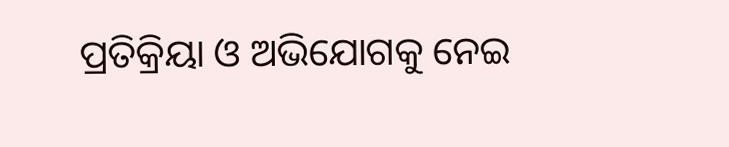ପ୍ରତିକ୍ରିୟା ଓ ଅଭିଯୋଗକୁ ନେଇ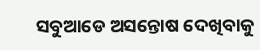ସବୁଆଡେ ଅସନ୍ତୋଷ ଦେଖିବାକୁ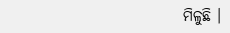ମିଳୁଛି ।